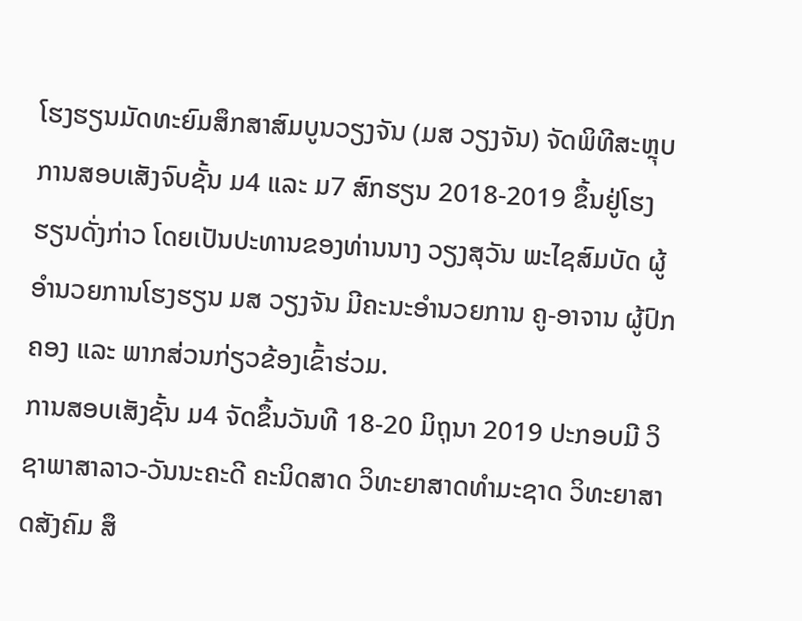ໂຮງຮຽນມັດທະຍົມສຶກສາສົມບູນວຽງຈັນ (ມສ ວຽງຈັນ) ຈັດພິທີສະຫຼຸບການສອບເສັງຈົບຊັ້ນ ມ4 ແລະ ມ7 ສົກຮຽນ 2018-2019 ຂຶ້ນຢູ່ໂຮງຮຽນດັ່ງກ່າວ ໂດຍເປັນປະທານຂອງທ່ານນາງ ວຽງສຸວັນ ພະໄຊສົມບັດ ຜູ້ອຳນວຍການໂຮງຮຽນ ມສ ວຽງຈັນ ມີຄະນະອຳນວຍການ ຄູ-ອາຈານ ຜູ້ປົກຄອງ ແລະ ພາກສ່ວນກ່ຽວຂ້ອງເຂົ້າຮ່ວມ.
ການສອບເສັງຊັ້ນ ມ4 ຈັດຂຶ້ນວັນທີ 18-20 ມິຖຸນາ 2019 ປະກອບມີ ວິຊາພາສາລາວ-ວັນນະຄະດີ ຄະນິດສາດ ວິທະຍາສາດທຳມະຊາດ ວິທະຍາສາດສັງຄົມ ສຶ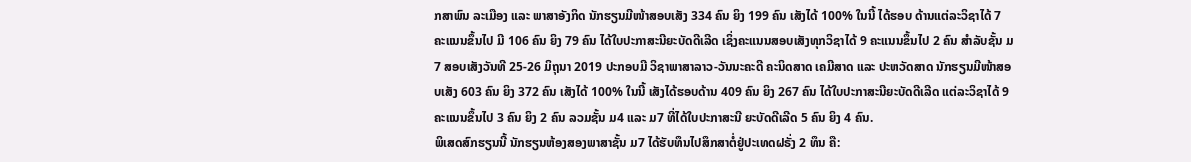ກສາພົນ ລະເມືອງ ແລະ ພາສາອັງກິດ ນັກຮຽນມີໜ້າສອບເສັງ 334 ຄົນ ຍິງ 199 ຄົນ ເສັງໄດ້ 100% ໃນນີ້ ໄດ້ຮອບ ດ້ານແຕ່ລະວິຊາໄດ້ 7 ຄະແນນຂຶ້ນໄປ ມີ 106 ຄົນ ຍິງ 79 ຄົນ ໄດ້ໃບປະກາສະນີຍະບັດດີເລີດ ເຊິ່ງຄະແນນສອບເສັງທຸກວິຊາໄດ້ 9 ຄະແນນຂຶ້ນໄປ 2 ຄົນ ສຳລັບຊັ້ນ ມ7 ສອບເສັງວັນທີ 25-26 ມິຖຸນາ 2019 ປະກອບມີ ວິຊາພາສາລາວ-ວັນນະຄະດີ ຄະນິດສາດ ເຄມີສາດ ແລະ ປະຫວັດສາດ ນັກຮຽນມີໜ້າສອບເສັງ 603 ຄົນ ຍິງ 372 ຄົນ ເສັງໄດ້ 100% ໃນນີ້ ເສັງໄດ້ຮອບດ້ານ 409 ຄົນ ຍິງ 267 ຄົນ ໄດ້ໃບປະກາສະນີຍະບັດດີເລີດ ແຕ່ລະວິຊາໄດ້ 9 ຄະແນນຂຶ້ນໄປ 3 ຄົນ ຍິງ 2 ຄົນ ລວມຊັ້ນ ມ4 ແລະ ມ7 ທີ່ໄດ້ໃບປະກາສະນີ ຍະບັດດີເລີດ 5 ຄົນ ຍິງ 4 ຄົນ.
ພິເສດສົກຮຽນນີ້ ນັກຮຽນຫ້ອງສອງພາສາຊັ້ນ ມ7 ໄດ້ຮັບທຶນໄປສຶກສາຕໍ່ຢູ່ປະເທດຝຣັ່ງ 2 ທຶນ ຄື: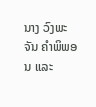ນາງ ວົງພະຈັນ ຄຳພິພອນ ແລະ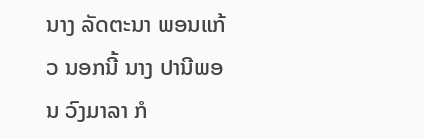ນາງ ລັດຕະນາ ພອນແກ້ວ ນອກນີ້ ນາງ ປານີພອນ ວົງມາລາ ກໍ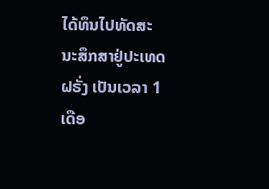ໄດ້ທຶນໄປທັດສະ ນະສຶກສາຢູ່ປະເທດຝຣັ່ງ ເປັນເວລາ 1 ເດືອ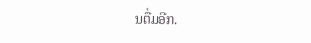ນຕື່ມອີກ.